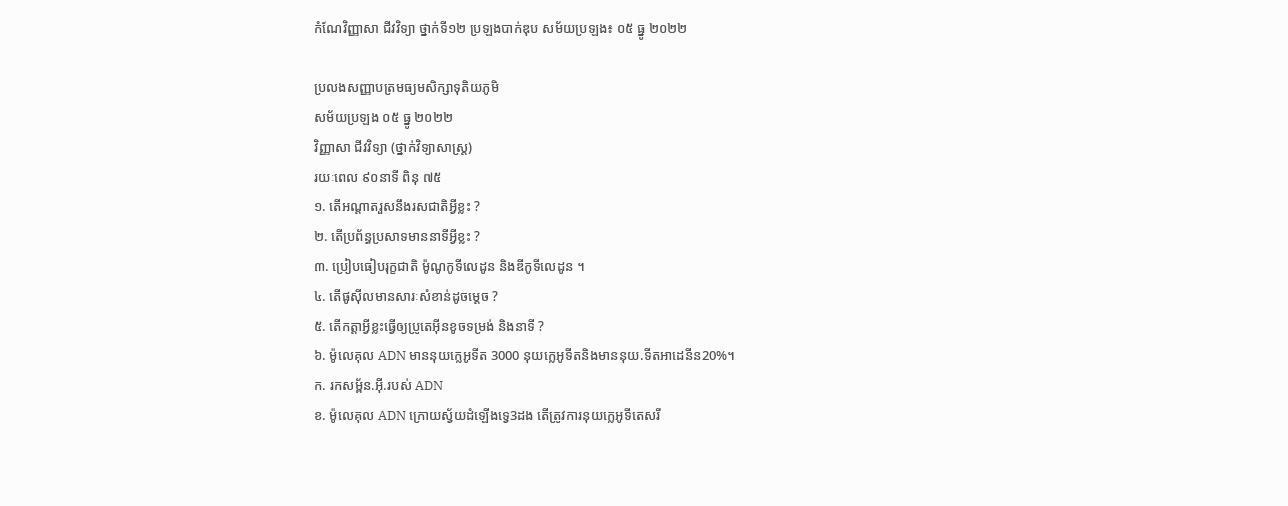កំណែវិញ្ញាសា ជីវវិទ្យា ថ្នាក់ទី១២ ប្រឡងបាក់ឌុប សម័យប្រឡង៖ ០៥ ធ្នូ ២០២២

ប្រលងសញ្ញាបត្រមធ្យមសិក្សាទុតិយភូមិ
សម័យប្រឡង ០៥ ធ្នូ ២០២២
វិញ្ញាសា ជីវវិទ្យា (ថ្នាក់វិទ្យាសាស្រ្ត)
រយៈពេល ៩០នាទី ពិនុ ៧៥
១. តើអណ្តាតរួសនឹងរសជាតិអ្វីខ្លះ ?
២. តើប្រព័ន្ធប្រសាទមាននាទីអ្វីខ្លះ ?
៣. ប្រៀបធៀបរុក្ខជាតិ ម៉ូណូកូទីលេដូន និងឌីកូទីលេដូន ។
៤. តើផូស៊ីលមានសារៈសំខាន់ដូចម្តេច ?
៥. តើកត្តាអ្វីខ្លះធ្វើឲ្យប្រូតេអ៊ីនខូចទម្រង់ និងនាទី ?
៦. ម៉ូលេគុល ADN មាននុយក្លេអូទីត 3000 នុយក្លេអូទីតនិងមាននុយ.ទីតអាដេនីន20%។
ក. រកសម្ព័ន.អ៊ី.របស់ ADN
ខ. ម៉ូលេគុល ADN ក្រោយស្វ័យដំឡើងទ្វេ3ដង តើត្រូវការនុយក្លេអូទីតេសរី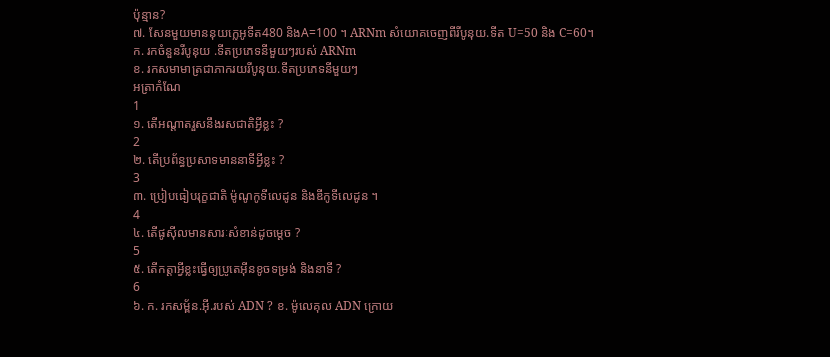ប៉ុន្មាន?
៧. សែនមួយមាននុយក្លេអូទីត480 និងA=100 ។ ARNm សំយោគចេញពីរីបូនុយ.ទីត U=50 និង C=60។
ក. រកចំនួនរីបូនុយ .ទីតប្រភេទនីមួយៗរបស់ ARNm
ខ. រកសមាមាត្រជាភាករយរីបូនុយ.ទីតប្រភេទនីមួយៗ
អត្រាកំណែ
1
១. តើអណ្តាតរួសនឹងរសជាតិអ្វីខ្លះ ?
2
២. តើប្រព័ន្ធប្រសាទមាននាទីអ្វីខ្លះ ?
3
៣. ប្រៀបធៀបរុក្ខជាតិ ម៉ូណូកូទីលេដូន និងឌីកូទីលេដូន ។
4
៤. តើផូស៊ីលមានសារៈសំខាន់ដូចម្តេច ?
5
៥. តើកត្តាអ្វីខ្លះធ្វើឲ្យប្រូតេអ៊ីនខូចទម្រង់ និងនាទី ?
6
៦. ក. រកសម្ព័ន.អ៊ី.របស់ ADN ? ខ. ម៉ូលេគុល ADN ក្រោយ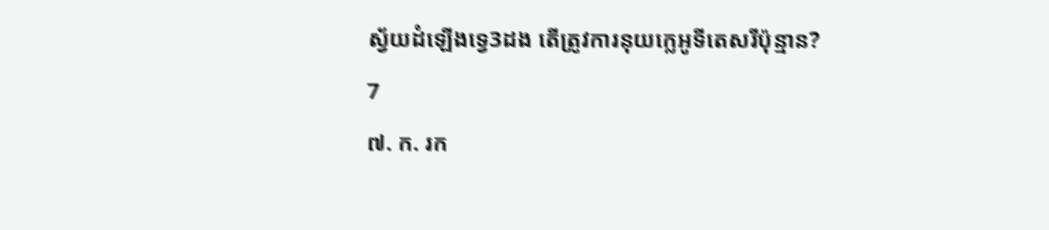ស្វ័យដំឡើងទ្វេ3ដង តើត្រូវការនុយក្លេអូទីតេសរីប៉ុន្មាន?
7
៧. ក. រក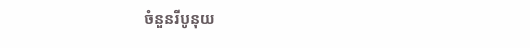ចំនួនរីបូនុយ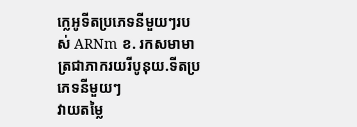ក្លេអូទីតប្រភេទនីមួយៗរបស់ ARNm ខ. រកសមាមាត្រជាភាករយរីបូនុយ.ទីតប្រភេទនីមួយៗ
វាយតម្លៃ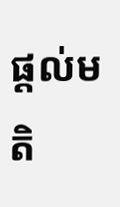ផ្តល់មតិ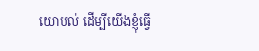យោបល់ ដើម្បីយើងខ្ញុំធ្វើ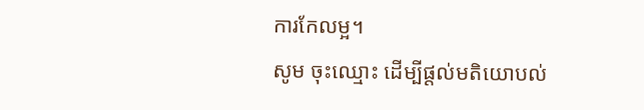ការកែលម្អ។
សូម ចុះឈ្មោះ ដើម្បីផ្តល់មតិយោបល់